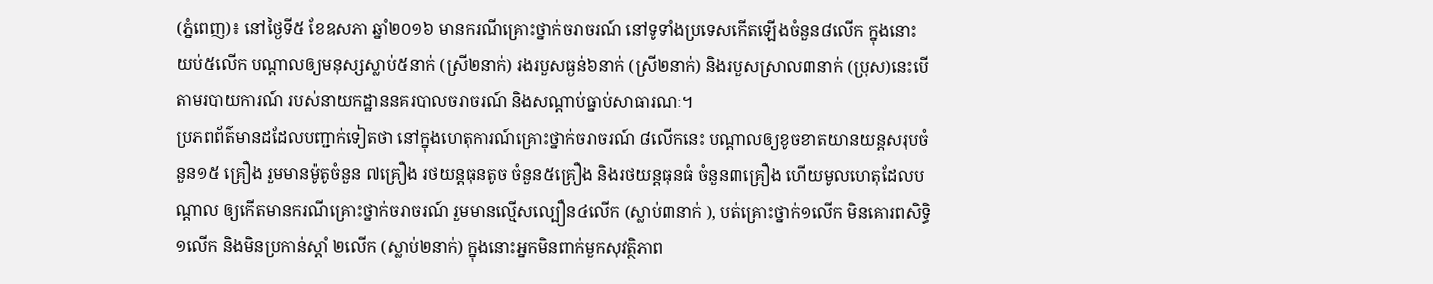(ភ្នំពេញ)៖ នៅថ្ងៃទី៥ ខែឧសភា ឆ្នាំ២០១៦ មានករណីគ្រោះថ្នាក់ចរាចរណ៍ នៅទូទាំងប្រទេសកើតឡើងចំនួន៨លើក ក្នុងនោះយប់៥លើក បណ្តាលឲ្យមនុស្សស្លាប់៥នាក់ (ស្រី២នាក់) រងរបួសធ្ងន់៦នាក់ (ស្រី២នាក់) និងរបួសស្រាល៣នាក់ (ប្រុស)នេះបើតាមរបាយការណ៍ របស់នាយកដ្ឋាននគរបាលចរាចរណ៍ និងសណ្តាប់ធ្នាប់សាធារណៈ។
ប្រភពព័ត៌មានដដែលបញ្ជាក់ទៀតថា នៅក្នុងហេតុការណ៍គ្រោះថ្នាក់ចរាចរណ៍ ៨លើកនេះ បណ្តាលឲ្យខូចខាតយានយន្តសរុបចំនួន១៥ គ្រឿង រួមមានម៉ូតូចំនួន ៧គ្រឿង រថយន្តធុនតូច ចំនួន៥គ្រឿង និងរថយន្តធុនធំ ចំនួន៣គ្រឿង ហើយមូលហេតុដែលបណ្តាល ឲ្យកើតមានករណីគ្រោះថ្នាក់ចរាចរណ៍ រួមមានល្មើសល្បឿន៤លើក (ស្លាប់៣នាក់ ), បត់គ្រោះថ្នាក់១លើក មិនគោរពសិទ្ធិ១លើក និងមិនប្រកាន់ស្តាំ ២លើក (ស្លាប់២នាក់) ក្នុងនោះអ្នកមិនពាក់មួកសុវត្ថិភាព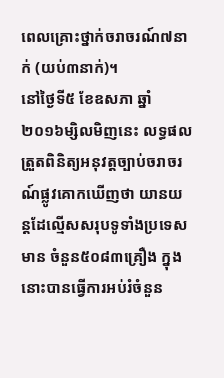ពេលគ្រោះថ្នាក់ចរាចរណ៍៧នាក់ (យប់៣នាក់)។
នៅថ្ងៃទី៥ ខែឧសភា ឆ្នាំ២០១៦ម្សិលមិញនេះ លទ្ធផលត្រួតពិនិត្យអនុវត្តច្បាប់ចរាចរណ៍ផ្លូវគោកឃើញថា យានយន្តដែល្មើសសរុបទូទាំងប្រទេសមាន ចំនួន៥០៨៣គ្រឿង ក្នុងនោះបានធ្វើការអប់រំចំនួន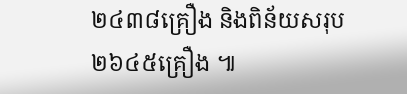២៤៣៨គ្រឿង និងពិន័យសរុប ២៦៤៥គ្រឿង ៕